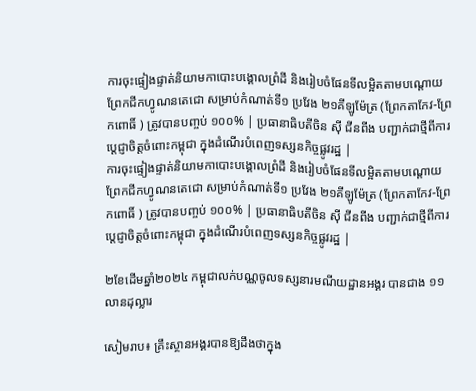ការចុះផ្ទៀងផ្ទាត់និយាមកាបោះបង្គោលព្រំដី និងរៀបចំផែនទីលម្អិតតាមបណ្តោយព្រែកជីកហ្វូណនតេជោ សម្រាប់កំណាត់ទី១ ប្រវែង ២១គីឡូម៉ែត្រ (ព្រែកតាកែវ-ព្រែកពោធិ៍ ) ត្រូវបានបញ្ចប់ ១០០% | ប្រធានាធិបតីចិន ស៊ី ជីនពីង បញ្ជាក់ជាថ្មីពីការប្តេជ្ញាចិត្តចំពោះកម្ពុជា ក្នុងដំណើរបំពេញទស្សនកិច្ចផ្លូវរដ្ឋ |
ការចុះផ្ទៀងផ្ទាត់និយាមកាបោះបង្គោលព្រំដី និងរៀបចំផែនទីលម្អិតតាមបណ្តោយព្រែកជីកហ្វូណនតេជោ សម្រាប់កំណាត់ទី១ ប្រវែង ២១គីឡូម៉ែត្រ (ព្រែកតាកែវ-ព្រែកពោធិ៍ ) ត្រូវបានបញ្ចប់ ១០០% | ប្រធានាធិបតីចិន ស៊ី ជីនពីង បញ្ជាក់ជាថ្មីពីការប្តេជ្ញាចិត្តចំពោះកម្ពុជា ក្នុងដំណើរបំពេញទស្សនកិច្ចផ្លូវរដ្ឋ |

២ខែដើមឆ្នាំ២០២៤ កម្ពុជាលក់បណ្ណចូលទស្សនារមណីយដ្ឋានអង្គរ បានជាង ១១លានដុល្លារ

សៀមរាប៖ គ្រឹះស្ថានអង្គរបានឱ្យដឹងថាក្នុង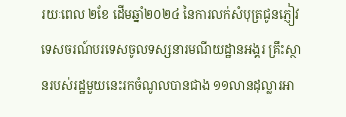រយៈពេល ២ខែ ដើមឆ្នាំ២០២៤ នៃការលក់សំបុត្រជូនភ្ញៀវទេសចរណ៍បរទេសចូលទស្សនារមណីយដ្ឋានអង្គរ គ្រឹះស្ថានរបស់រដ្ឋមួយនេះរកចំណូលបានជាង ១១លានដុល្លារអា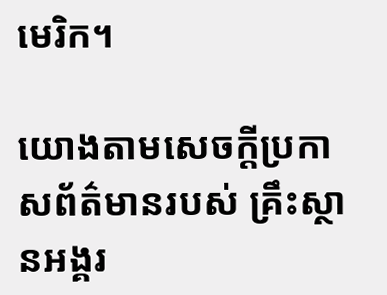មេរិក។

យោងតាមសេចក្តីប្រកាសព័ត៌មានរបស់ គ្រឹះស្ថានអង្គរ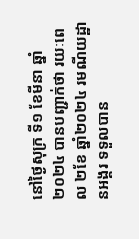នៅថ្ងៃសុក្រ ទី១ ខែមីនា ឆ្នាំ២០២៤ បានបញ្ជាក់ថា រយៈពេល ២ខែ ឆ្នាំ២០២៤ រមណីយដ្ឋានអង្គរ ទទួលបាន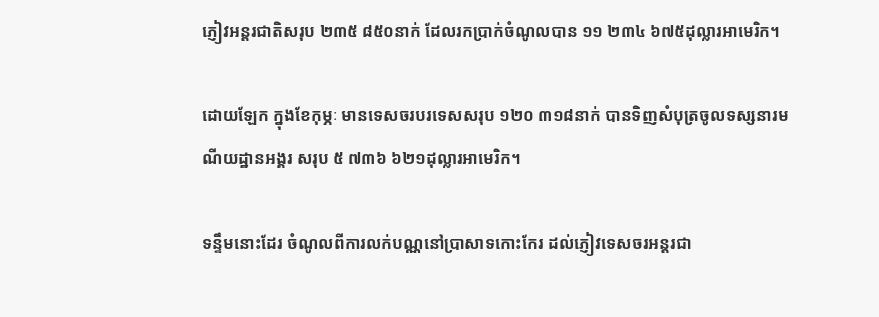ភ្ញៀវអន្តរជាតិសរុប ២៣៥ ៨៥០នាក់ ដែលរកប្រាក់ចំណូលបាន ១១ ២៣៤ ៦៧៥ដុល្លារអាមេរិក។

ដោយឡែក ក្នុងខែកុម្ភៈ មានទេសចរបរទេសសរុប ១២០ ៣១៨នាក់ បានទិញសំបុត្រចូលទស្សនារមណីយដ្ឋានអង្គរ សរុប ៥ ៧៣៦ ៦២១ដុល្លារអាមេរិក។

ទន្ទឹមនោះដែរ ចំណូលពីការលក់បណ្ណនៅប្រាសាទកោះកែរ ដល់ភ្ញៀវទេសចរអន្តរជា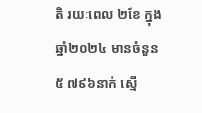តិ រយៈពេល ២ខែ ក្នុងឆ្នាំ២០២៤ មានចំនួន ៥ ៧៩៦នាក់ ស្មើ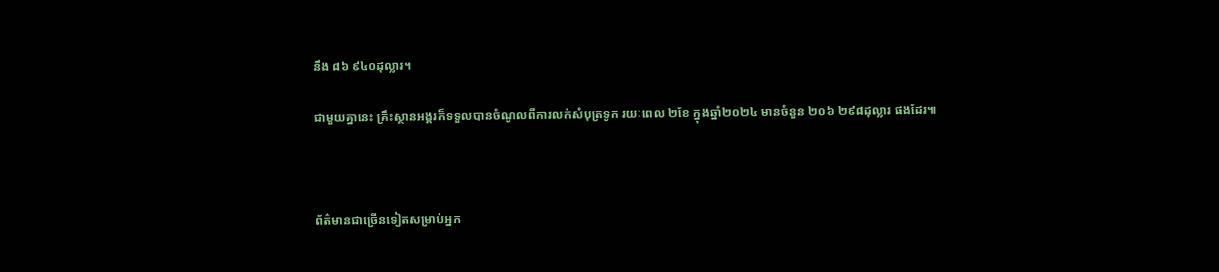នឹង ៨៦ ៩៤០ដុល្លារ។

ជាមួយគ្នានេះ គ្រឹះស្ថានអង្គរក៏ទទួលបានចំណូលពីការលក់សំបុត្រទូក រយៈពេល ២ខែ ក្នុងឆ្នាំ២០២៤ មានចំនួន ២០៦ ២៩៨ដុល្លារ ផងដែរ៕



ព័ត៌មានជាច្រើនទៀតសម្រាប់អ្នក